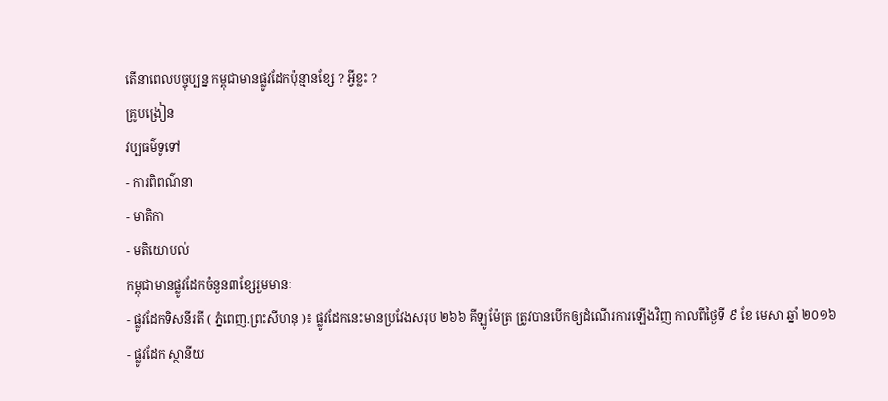តើនាពេលបច្ចុប្បន្ន កម្ពុជាមានផ្លូវដែកប៉ុន្មានខ្សែ ? អ្វីខ្លះ ?
គ្រូបង្រៀន
វប្បធម៌ទូទៅ
- ការពិពណ៌នា
- មាតិកា
- មតិយោបល់
កម្ពុជាមានផ្លូវដែកចំនួន៣ខ្សែរួមមានៈ
- ផ្លូវដែកទិសនីរតី ( ភ្នំពេញ.ព្រះសីហនុ )៖ ផ្លូវដែកនេះមានប្រវែងសរុប ២៦៦ គីឡូម៉ែត្រ ត្រូវបានបើកឲ្យដំណើរការឡើងវិញ កាលពីថ្ងៃទី ៩ ខែ មេសា ឆ្នាំ ២០១៦
- ផ្លូវដែក ស្ថានីយ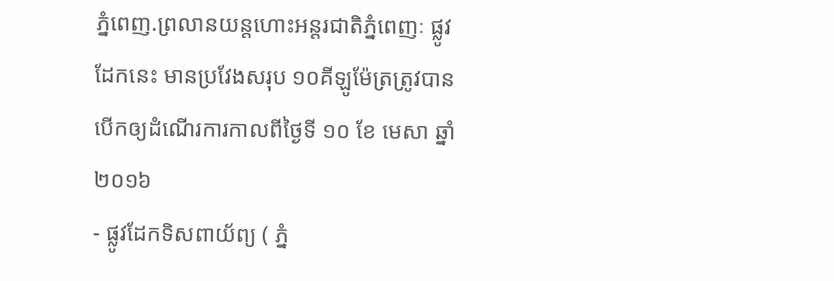ភ្នំពេញ.ព្រលានយន្តហោះអន្តរជាតិភ្នំពេញៈ ផ្លូវដែកនេះ មានប្រវែងសរុប ១០គីឡូម៉ែត្រត្រូវបានបើកឲ្យដំណើរការកាលពីថ្ងៃទី ១០ ខែ មេសា ឆ្នាំ ២០១៦
- ផ្លូវដែកទិសពាយ័ព្យ ( ភ្នំ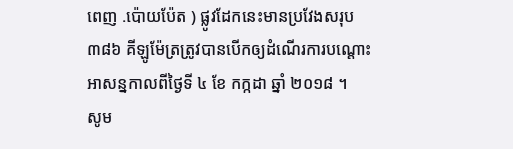ពេញ .ប៉ោយប៉ែត ) ផ្លូវដែកនេះមានប្រវែងសរុប ៣៨៦ គីឡូម៉ែត្រត្រូវបានបើកឲ្យដំណើរការបណ្តោះអាសន្នកាលពីថ្ងៃទី ៤ ខែ កក្កដា ឆ្នាំ ២០១៨ ។
សូម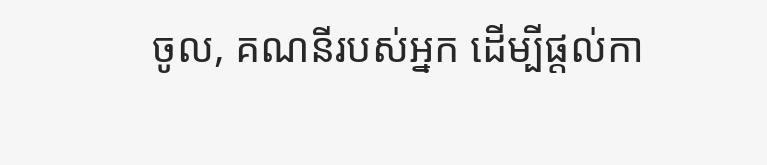ចូល, គណនីរបស់អ្នក ដើម្បីផ្តល់កា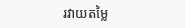រវាយតម្លៃ